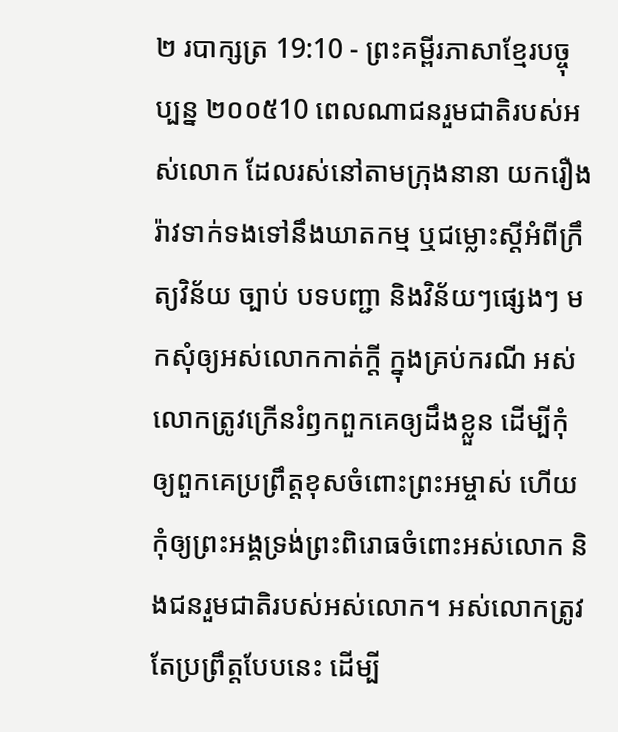២ របាក្សត្រ 19:10 - ព្រះគម្ពីរភាសាខ្មែរបច្ចុប្បន្ន ២០០៥10 ពេលណាជនរួមជាតិរបស់អស់លោក ដែលរស់នៅតាមក្រុងនានា យករឿងរ៉ាវទាក់ទងទៅនឹងឃាតកម្ម ឬជម្លោះស្ដីអំពីក្រឹត្យវិន័យ ច្បាប់ បទបញ្ជា និងវិន័យៗផ្សេងៗ មកសុំឲ្យអស់លោកកាត់ក្ដី ក្នុងគ្រប់ករណី អស់លោកត្រូវក្រើនរំឭកពួកគេឲ្យដឹងខ្លួន ដើម្បីកុំឲ្យពួកគេប្រព្រឹត្តខុសចំពោះព្រះអម្ចាស់ ហើយកុំឲ្យព្រះអង្គទ្រង់ព្រះពិរោធចំពោះអស់លោក និងជនរួមជាតិរបស់អស់លោក។ អស់លោកត្រូវតែប្រព្រឹត្តបែបនេះ ដើម្បី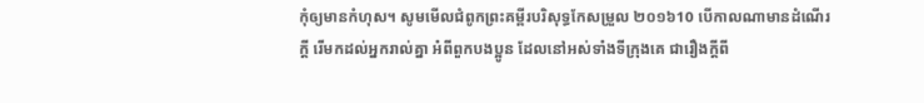កុំឲ្យមានកំហុស។ សូមមើលជំពូកព្រះគម្ពីរបរិសុទ្ធកែសម្រួល ២០១៦10 បើកាលណាមានដំណើរក្តី រើមកដល់អ្នករាល់គ្នា អំពីពួកបងប្អូន ដែលនៅអស់ទាំងទីក្រុងគេ ជារឿងក្តីពី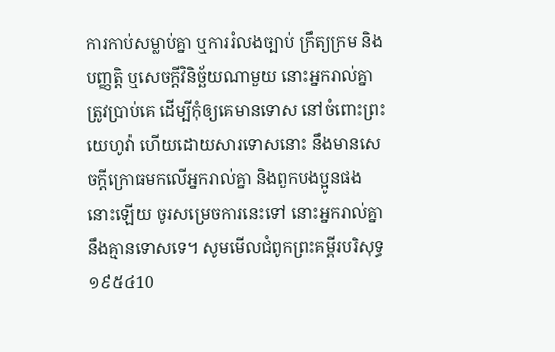ការកាប់សម្លាប់គ្នា ឬការរំលងច្បាប់ ក្រឹត្យក្រម និងបញ្ញត្តិ ឬសេចក្ដីវិនិច្ឆ័យណាមួយ នោះអ្នករាល់គ្នាត្រូវប្រាប់គេ ដើម្បីកុំឲ្យគេមានទោស នៅចំពោះព្រះយេហូវ៉ា ហើយដោយសារទោសនោះ នឹងមានសេចក្ដីក្រោធមកលើអ្នករាល់គ្នា និងពួកបងប្អូនផងនោះឡើយ ចូរសម្រេចការនេះទៅ នោះអ្នករាល់គ្នានឹងគ្មានទោសទេ។ សូមមើលជំពូកព្រះគម្ពីរបរិសុទ្ធ ១៩៥៤10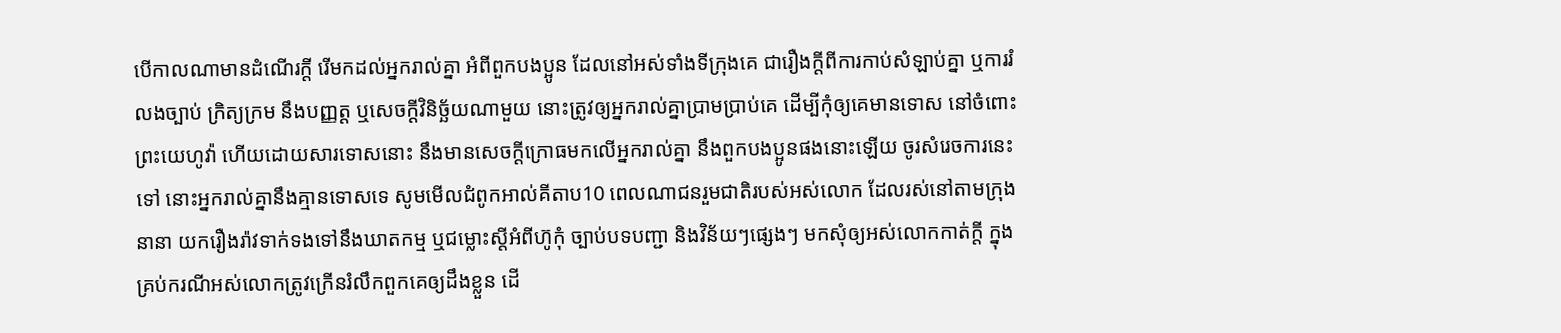បើកាលណាមានដំណើរក្តី រើមកដល់អ្នករាល់គ្នា អំពីពួកបងប្អូន ដែលនៅអស់ទាំងទីក្រុងគេ ជារឿងក្តីពីការកាប់សំឡាប់គ្នា ឬការរំលងច្បាប់ ក្រិត្យក្រម នឹងបញ្ញត្ត ឬសេចក្ដីវិនិច្ឆ័យណាមួយ នោះត្រូវឲ្យអ្នករាល់គ្នាប្រាមប្រាប់គេ ដើម្បីកុំឲ្យគេមានទោស នៅចំពោះព្រះយេហូវ៉ា ហើយដោយសារទោសនោះ នឹងមានសេចក្ដីក្រោធមកលើអ្នករាល់គ្នា នឹងពួកបងប្អូនផងនោះឡើយ ចូរសំរេចការនេះទៅ នោះអ្នករាល់គ្នានឹងគ្មានទោសទេ សូមមើលជំពូកអាល់គីតាប10 ពេលណាជនរួមជាតិរបស់អស់លោក ដែលរស់នៅតាមក្រុងនានា យករឿងរ៉ាវទាក់ទងទៅនឹងឃាតកម្ម ឬជម្លោះស្តីអំពីហ៊ូកុំ ច្បាប់បទបញ្ជា និងវិន័យៗផ្សេងៗ មកសុំឲ្យអស់លោកកាត់ក្តី ក្នុងគ្រប់ករណីអស់លោកត្រូវក្រើនរំលឹកពួកគេឲ្យដឹងខ្លួន ដើ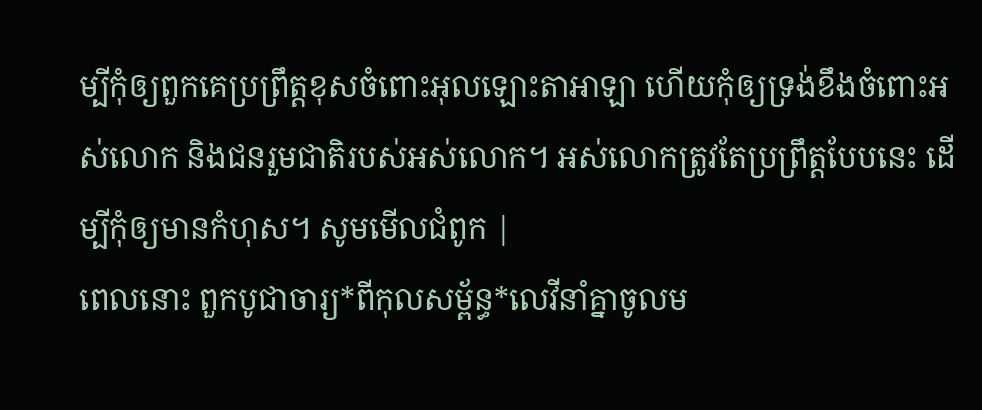ម្បីកុំឲ្យពួកគេប្រព្រឹត្តខុសចំពោះអុលឡោះតាអាឡា ហើយកុំឲ្យទ្រង់ខឹងចំពោះអស់លោក និងជនរួមជាតិរបស់អស់លោក។ អស់លោកត្រូវតែប្រព្រឹត្តបែបនេះ ដើម្បីកុំឲ្យមានកំហុស។ សូមមើលជំពូក |
ពេលនោះ ពួកបូជាចារ្យ*ពីកុលសម្ព័ន្ធ*លេវីនាំគ្នាចូលម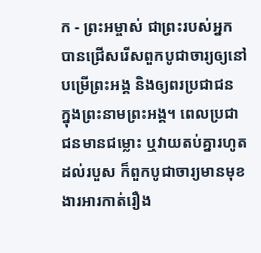ក - ព្រះអម្ចាស់ ជាព្រះរបស់អ្នក បានជ្រើសរើសពួកបូជាចារ្យឲ្យនៅបម្រើព្រះអង្គ និងឲ្យពរប្រជាជន ក្នុងព្រះនាមព្រះអង្គ។ ពេលប្រជាជនមានជម្លោះ ឬវាយតប់គ្នារហូតដល់របួស ក៏ពួកបូជាចារ្យមានមុខងារអារកាត់រឿង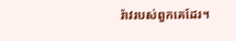រ៉ាវរបស់ពួកគេដែរ។